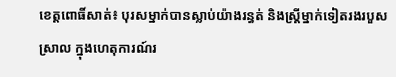ខេត្តពោធិ៍សាត់៖ បុរសម្នាក់បានស្លាប់យ៉ាងរន្ធត់ និងស្ត្រីម្នាក់ទៀតរងរបួសស្រាល ក្នុងហេតុការណ៍រ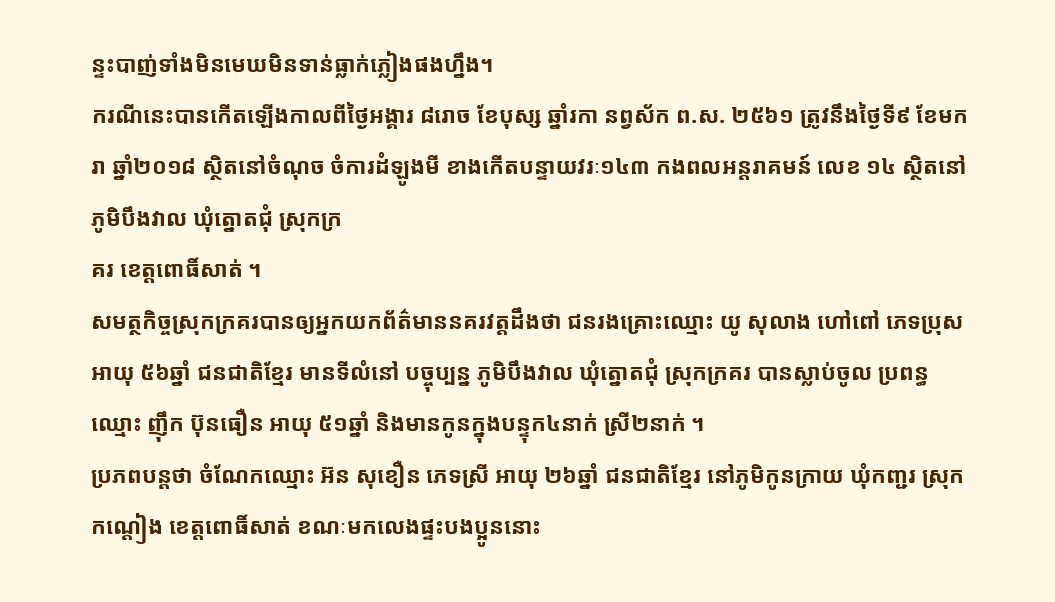ន្ទះបាញ់ទាំងមិនមេឃមិនទាន់ធ្លាក់ភ្លៀងផងហ្នឹង។
ករណីនេះបានកើតឡើងកាលពីថ្ងៃអង្គារ ៨រោច ខែបុស្ស ឆ្នាំរកា នព្វស័ក ព.ស. ២៥៦១ ត្រូវនឹងថ្ងៃទី៩ ខែមករា ឆ្នាំ២០១៨ ស្ថិតនៅចំណុច ចំការដំឡូងមី ខាងកើតបន្ទាយវរៈ១៤៣ កងពលអន្តរាគមន៍ លេខ ១៤ ស្ថិតនៅ ភូមិបឹងវាល ឃុំត្នោតជុំ ស្រុកក្រ
គរ ខេត្តពោធិ៍សាត់ ។
សមត្ថកិច្ចស្រុកក្រគរបានឲ្យអ្នកយកព័ត៌មាននគរវត្តដឹងថា ជនរងគ្រោះឈ្មោះ យូ សុលាង ហៅពៅ ភេទប្រុស អាយុ ៥៦ឆ្នាំ ជនជាតិខ្មែរ មានទីលំនៅ បច្ចុប្បន្ន ភូមិបឹងវាល ឃុំត្នោតជុំ ស្រុកក្រគរ បានស្លាប់ចូល ប្រពន្ធឈ្មោះ ញ៉ឹក ប៊ុនធឿន អាយុ ៥១ឆ្នាំ និងមានកូនក្នុងបន្ទុក៤នាក់ ស្រី២នាក់ ។
ប្រភពបន្តថា ចំណែកឈ្មោះ អ៊ន សុខឿន ភេទស្រី អាយុ ២៦ឆ្នាំ ជនជាតិខ្មែរ នៅភូមិកូនក្រាយ ឃុំកញ្ជរ ស្រុក កណ្តៀង ខេត្តពោធិ៍សាត់ ខណៈមកលេងផ្ទះបងប្អូននោះ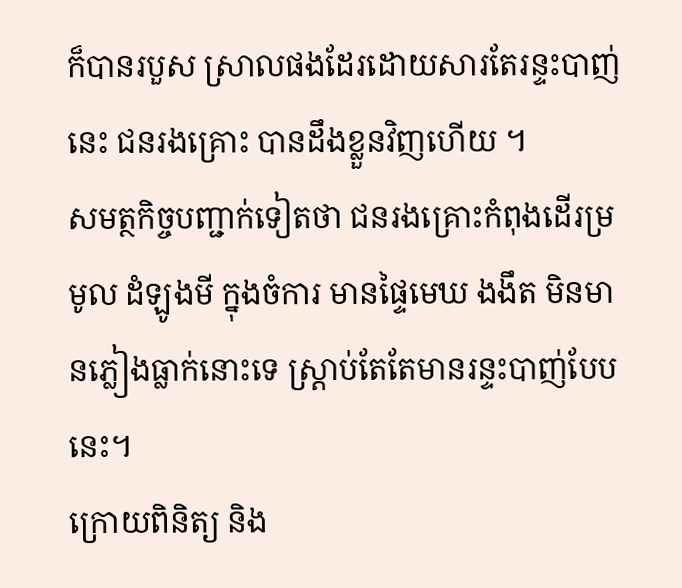ក៏បានរបួស ស្រាលផងដែរដោយសារតែរន្ទះបាញ់នេះ ជនរងគ្រោះ បានដឹងខ្លួនវិញហើយ ។
សមត្ថកិច្ចបញ្ជាក់ទៀតថា ជនរងគ្រោះកំពុងដើរម្រមូល ដំឡូងមី ក្នុងចំការ មានផ្ទៃមេឃ ងងឹត មិនមានភ្លៀងធ្លាក់នោះទេ ស្ត្រាប់តែតែមានរន្ទះបាញ់បែបនេះ។
ក្រោយពិនិត្យ និង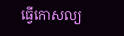ធ្វើកោសល្យ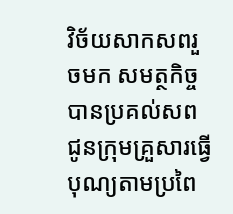វិច័យសាកសពរួចមក សមត្ថកិច្ចបានប្រគល់សពជូនក្រុមគ្រួសារធ្វើបុណ្យតាមប្រពៃ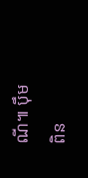ណី៕ ប៉ឹម ពិន